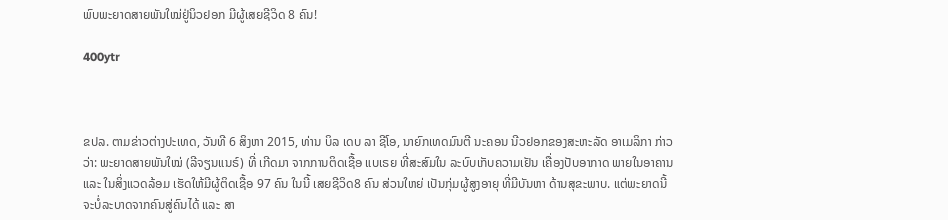ພົບພະຍາດສາຍພັນໃໝ່ຢູ່ນິວຢອກ ມີຜູ້ເສຍຊີວິດ 8 ຄົນ!

400ytr



ຂປລ. ຕາມຂ່າວຕ່າງປະເທດ, ວັນທີ 6 ສິງຫາ 2015, ທ່ານ ບິລ ເດບ ລາ ຊີໂອ, ນາຍົກເທດມົນຕີ ນະຄອນ ນີວຢອກຂອງສະຫະລັດ ອາເມລິກາ ກ່າວວ່າ: ພະຍາດສາຍພັນໃໝ່ (ລີຈຽນແນຣ໌) ທີ່ ເກີດມາ ຈາກການຕິດເຊື້ອ ແບເຣຍ ທີ່ສະສົມໃນ ລະບົບເກັບຄວາມເຢັນ ເຄື່ອງປັບອາກາດ ພາຍໃນອາຄານ ແລະ ໃນສິ່ງແວດລ້ອມ ເຮັດໃຫ້ມີຜູ້ຕິດເຊື້ອ 97 ຄົນ ໃນນີ້ ເສຍຊີວິດ8 ຄົນ ສ່ວນໃຫຍ່ ເປັນກຸ່ມຜູ້ສູງອາຍຸ ທີ່ມີບັນຫາ ດ້ານສຸຂະພາບ. ແຕ່ພະຍາດນີ້ ຈະບໍ່ລະບາດຈາກຄົນສູ່ຄົນໄດ້ ແລະ ສາ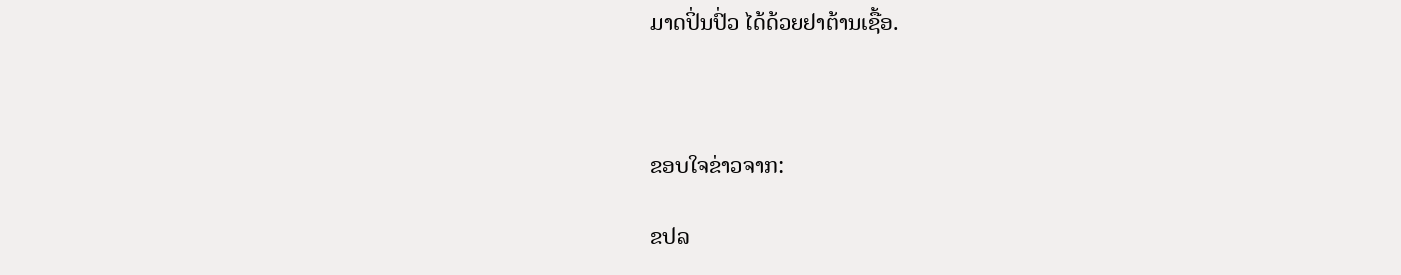ມາດປິ່ນປົ່ວ ໄດ້ດ້ວຍຢາຕ້ານເຊື້ອ.



ຂອບໃຈຂ່າວຈາກ:

ຂປລ